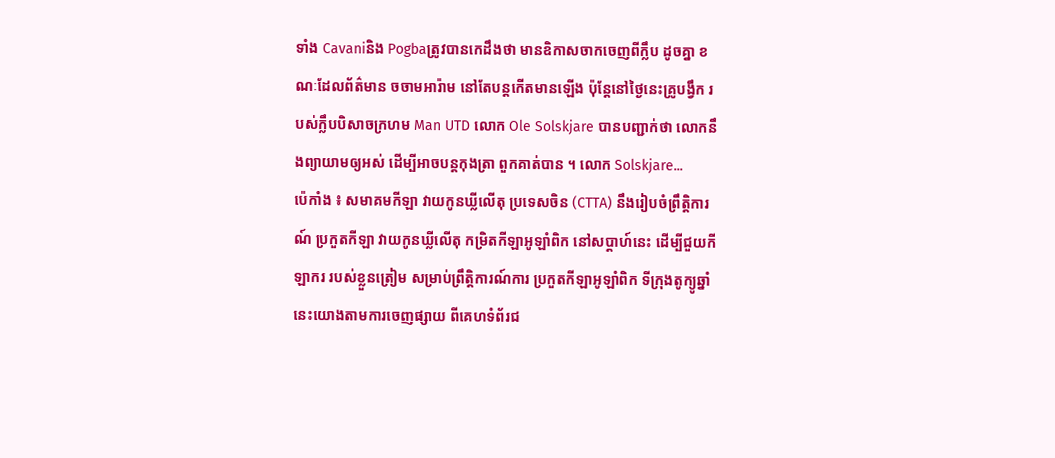ទាំង Cavaniនិង Pogbaត្រូវបានកេដឹងថា មានឧិកាសចាកចេញពីក្លឹប ដូចគ្នា ខណៈដែលព័ត៌មាន ចចាមអារ៉ាម នៅតែបន្តកើតមានឡើង ប៉ុន្តែនៅថ្ងៃនេះគ្រូបង្វឹក របស់ក្លឹបបិសាចក្រហម Man UTD លោក Ole Solskjare បានបញ្ជាក់ថា លោកនឹងព្យាយាមឲ្យអស់ ដើម្បីអាចបន្តកុងត្រា ពួកគាត់បាន ។ លោក Solskjare...
ប៉េកាំង ៖ សមាគមកីឡា វាយកូនឃ្លីលើតុ ប្រទេសចិន (CTTA) នឹងរៀបចំព្រឹត្តិការណ៍ ប្រកួតកីឡា វាយកូនឃ្លីលើតុ កមិ្រតកីឡាអូឡាំពិក នៅសប្តាហ៍នេះ ដើម្បីជួយកីឡាករ របស់ខ្លួនត្រៀម សម្រាប់ព្រឹត្តិការណ៍ការ ប្រកួតកីឡាអូឡាំពិក ទីក្រុងតូក្យូឆ្នាំ នេះយោងតាមការចេញផ្សាយ ពីគេហទំព័រជ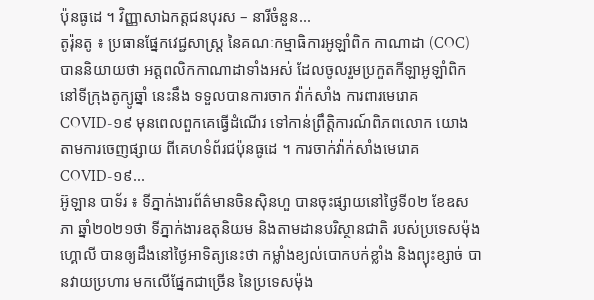ប៉ុនធូដេ ។ វិញ្ញាសាឯកត្តជនបុរស – នារីចំនួន...
តូរ៉ុនតូ ៖ ប្រធានផ្នែកវេជ្ជសាស្រ្ត នៃគណៈកម្មាធិការអូឡាំពិក កាណាដា (COC) បាននិយាយថា អត្តពលិកកាណាដាទាំងអស់ ដែលចូលរួមប្រកួតកីឡាអូឡាំពិក នៅទីក្រុងតូក្យូឆ្នាំ នេះនឹង ទទួលបានការចាក វ៉ាក់សាំង ការពារមេរោគ COVID-១៩ មុនពេលពួកគេធ្វើដំណើរ ទៅកាន់ព្រឹត្តិការណ៍ពិភពលោក យោងតាមការចេញផ្សាយ ពីគេហទំព័រជប៉ុនធូដេ ។ ការចាក់វ៉ាក់សាំងមេរោគ COVID-១៩...
អ៊ូឡាន បាទ័រ ៖ ទីភ្នាក់ងារព័ត៌មានចិនស៊ិនហួ បានចុះផ្សាយនៅថ្ងៃទី០២ ខែឧសភា ឆ្នាំ២០២១ថា ទីភ្នាក់ងារឧតុនិយម និងតាមដានបរិស្ថានជាតិ របស់ប្រទេសម៉ុងហ្គោលី បានឲ្យដឹងនៅថ្ងៃអាទិត្យនេះថា កម្លាំងខ្យល់បោកបក់ខ្លាំង និងព្យុះខ្សាច់ បានវាយប្រហារ មកលើផ្នែកជាច្រើន នៃប្រទេសម៉ុង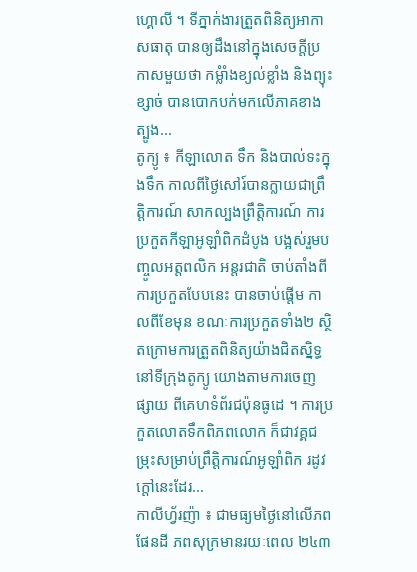ហ្គោលី ។ ទីភ្នាក់ងារត្រួតពិនិត្យអាកាសធាតុ បានឲ្យដឹងនៅក្នុងសេចក្តីប្រកាសមួយថា កម្លំាំងខ្យល់ខ្លាំង និងព្យុះខ្សាច់ បានបោកបក់មកលើភាគខាងត្បូង...
តូក្យូ ៖ កីឡាលោត ទឹក និងបាល់ទះក្នុងទឹក កាលពីថ្ងៃសៅរ៍បានក្លាយជាព្រឹត្តិការណ៍ សាកល្បងព្រឹត្តិការណ៍ ការប្រកួតកីឡាអូឡាំពិកដំបូង បង្អស់រួមបញ្ចូលអត្តពលិក អន្តរជាតិ ចាប់តាំងពីការប្រកួតបែបនេះ បានចាប់ផ្តើម កាលពីខែមុន ខណៈការប្រកួតទាំង២ ស្ថិតក្រោមការត្រួតពិនិត្យយ៉ាងជិតស្និទ្ធ នៅទីក្រុងតូក្យូ យោងតាមការចេញផ្សាយ ពីគេហទំព័រជប៉ុនធូដេ ។ ការប្រកួតលោតទឹកពិភពលោក ក៏ជាវគ្គជម្រុះសម្រាប់ព្រឹត្តិការណ៍អូឡាំពិក រដូវក្តៅនេះដែរ...
កាលីហ្វ័រញ៉ា ៖ ជាមធ្យមថ្ងៃនៅលើភពផែនដី ភពសុក្រមានរយៈពេល ២៤៣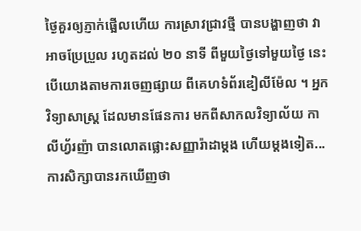ថ្ងៃគួរឲ្យភ្ញាក់ផ្អើលហើយ ការស្រាវជ្រាវថ្មី បានបង្ហាញថា វាអាចប្រែប្រួល រហូតដល់ ២០ នាទី ពីមួយថ្ងៃទៅមួយថ្ងៃ នេះបើយោងតាមការចេញផ្សាយ ពីគេហទំព័រឌៀលីម៉ែល ។ អ្នកវិទ្យាសាស្ត្រ ដែលមានផែនការ មកពីសាកលវិទ្យាល័យ កាលីហ្វ័រញ៉ា បានលោតផ្លោះសញ្ញារ៉ាដាម្តង ហើយម្តងទៀត...
ការសិក្សាបានរកឃើញថា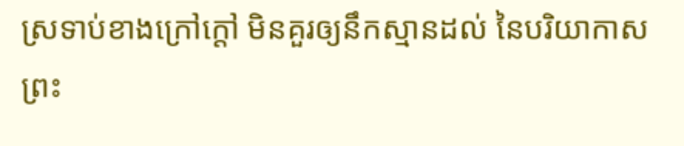ស្រទាប់ខាងក្រៅក្តៅ មិនគួរឲ្យនឹកស្មានដល់ នៃបរិយាកាស ព្រះ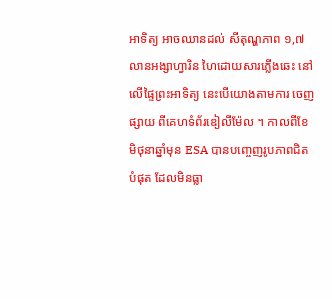អាទិត្យ អាចឈានដល់ សីតុណ្ហភាព ១,៧ លានអង្សាហ្វារិន ហៃដោយសារភ្លើងឆេះ នៅលើផ្ទៃព្រះអាទិត្យ នេះបើយោងតាមការ ចេញផ្សាយ ពីគេហទំព័រឌៀលីម៉ែល ។ កាលពីខែមិថុនាឆ្នាំមុន ESA បានបញ្ចេញរូបភាពជិតបំផុត ដែលមិនធ្លា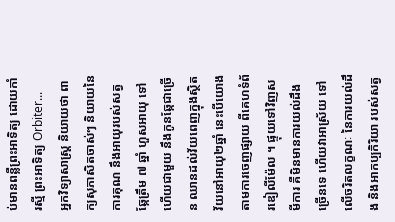ប់មានពន្លឺព្រះអាទិត្យ ដោយកាំរស្មី ព្រះអាទិត្យ Orbiter...
អ្នកវិទ្យាសាស្ត្រ និយាយថា ពាក្យសុភាសិតចាស់ៗ និយាយនៃការគុណ នឹងអាយុរបស់សត្វឆ្កែត្រឹម ៧ ឆ្នាំ ហួសអាយុ ទៅហើយជាមួយ នឹងកូនឆ្កែជាច្រើន ឈានដល់វ័យពេញក្នុងស្ថិតវ័យនៅអាយុ២ឆ្នាំ នេះបើយោងតាមការចេញផ្សាយ ពីគេហទំព័រឌៀលីម៉ែល ។ ផ្ទុយទៅវិញសមីការ គឺមិនមានការយល់ដឹងច្រើនទេ ហើយវាអាស្រ័យ ទៅលើចរិតលក្ខណៈ នៃការយល់ដឹង និងអាកប្បកិរិយា របស់សត្វ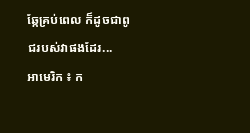ឆ្កែគ្រប់ពេល ក៏ដូចជាពូជរបស់វាផងដែរ...
អាមេរិក ៖ ក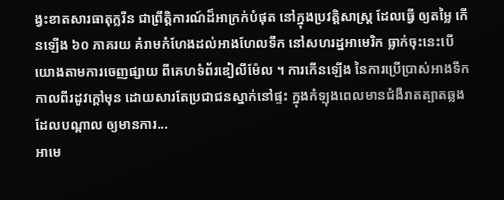ង្វះខាតសារធាតុក្លរីន ជាព្រឹត្តិការណ៍ដ៏អាក្រក់បំផុត នៅក្នុងប្រវត្តិសាស្រ្ត ដែលធ្វើ ឲ្យតម្លៃ កើនឡើង ៦០ ភាគរយ គំរាមកំហែងដល់អាងហែលទឹក នៅសហរដ្ឋអាមេរិក ធ្លាក់ចុះនេះបើយោងតាមការចេញផ្សាយ ពីគេហទំព័រឌៀលីម៉ែល ។ ការកើនឡើង នៃការប្រើប្រាស់អាងទឹក កាលពីរដូវក្តៅមុន ដោយសារតែប្រជាជនស្នាក់នៅផ្ទះ ក្នុងកំឡុងពេលមានជំងឺរាតត្បាតឆ្លង ដែលបណ្តាល ឲ្យមានការ...
អាមេ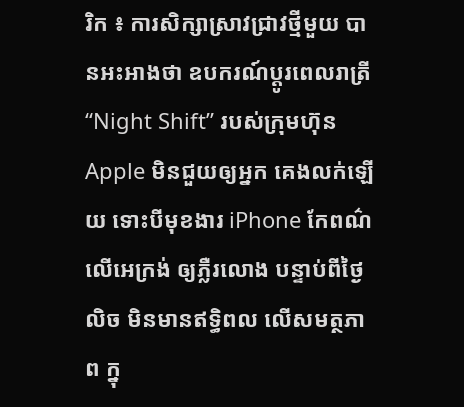រិក ៖ ការសិក្សាស្រាវជ្រាវថ្មីមួយ បានអះអាងថា ឧបករណ៍ប្តូរពេលរាត្រី “Night Shift” របស់ក្រុមហ៊ុន Apple មិនជួយឲ្យអ្នក គេងលក់ឡើយ ទោះបីមុខងារ iPhone កែពណ៌លើអេក្រង់ ឲ្យភ្លឺរលោង បន្ទាប់ពីថ្ងៃលិច មិនមានឥទ្ធិពល លើសមត្ថភាព ក្នុ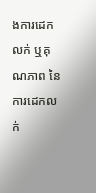ងការដេកលក់ ឬគុណភាព នៃការដេកលក់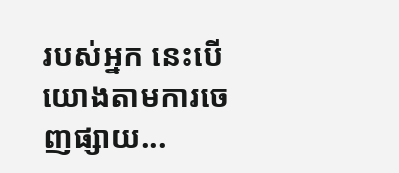របស់អ្នក នេះបើយោងតាមការចេញផ្សាយ...